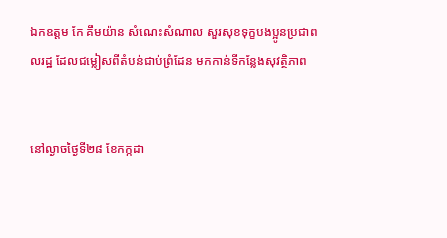ឯកឧត្តម កែ គឹមយ៉ាន សំណេះសំណាល សួរសុខទុក្ខបងប្អូនប្រជាពលរដ្ឋ ដែលជម្លៀសពីតំបន់ជាប់ព្រំដែន មកកាន់ទីកន្លែងសុវត្ថិភាព


នៅល្ងាចថ្ងៃទី២៨ ខែកក្កដា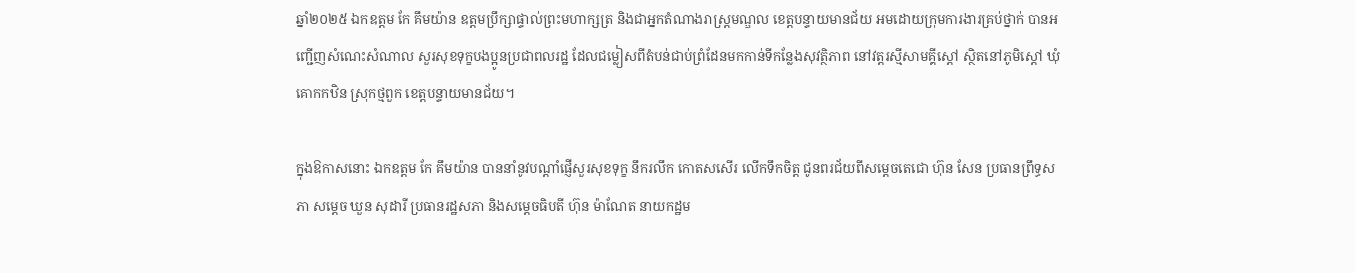ឆ្នាំ២០២៥ ឯកឧត្តម កែ គឹមយ៉ាន ឧត្តមប្រឹក្សាផ្ទាល់ព្រះមហាក្សត្រ និងជាអ្នកតំណាងរាស្ត្រមណ្ឌល ខេត្តបន្ទាយមានជ័យ អមដោយក្រុមការងារគ្រប់ថ្នាក់ បានអញ្ជើញសំណេះសំណាល សួរសុខទុក្ខបងប្អូនប្រជាពលរដ្ឋ ដែលជម្លៀសពីតំបន់ជាប់ព្រំដែនមកកាន់ទីកន្លែងសុវត្ថិភាព នៅវត្តរស្មីសាមគ្គីស្តៅ ស្ថិតនៅភូមិស្តៅ ឃុំគោកកឋិន ស្រុកថ្មពួក ខេត្តបន្ទាយមានជ័យ។

ក្នុងឱកាសនោះ ឯកឧត្តម កែ គឹមយ៉ាន បាននាំនូវបណ្តាំផ្ញើសួរសុខទុក្ខ នឹករលឹក កោតសសើរ លើកទឹកចិត្ត ជូនពរជ័យពីសម្ដេចតេជោ ហ៊ុន សែន ប្រធានព្រឹទ្ធសភា សម្តេច ឃួន សុដារី ប្រធានរដ្ឋសភា និងសម្តេចធិបតី ហ៊ុន ម៉ាណែត នាយកដ្ឋម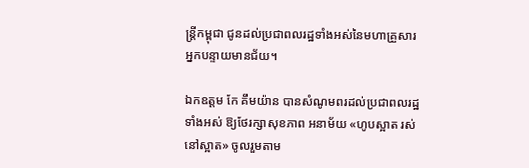ន្រ្តីកម្ពុជា ជូនដល់ប្រជាពលរដ្ឋទាំងអស់នៃមហាគ្រួសារអ្នកបន្ទាយមានជ័យ។

ឯកឧត្តម កែ គឹមយ៉ាន បានសំណូមពរដល់ប្រជាពលរដ្ឋទាំងអស់ ឱ្យថែរក្សាសុខភាព អនាម័យ «ហូបស្អាត រស់នៅស្អាត» ចូលរួមតាម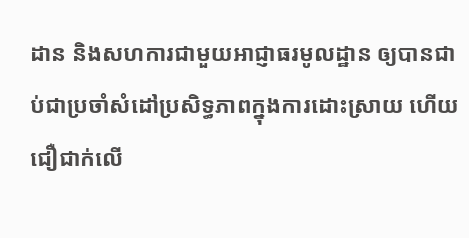ដាន និងសហការជាមួយអាជ្ញាធរមូលដ្ឋាន ឲ្យបានជាប់ជាប្រចាំសំដៅប្រសិទ្ធភាពក្នុងការដោះស្រាយ ហើយជឿជាក់លើ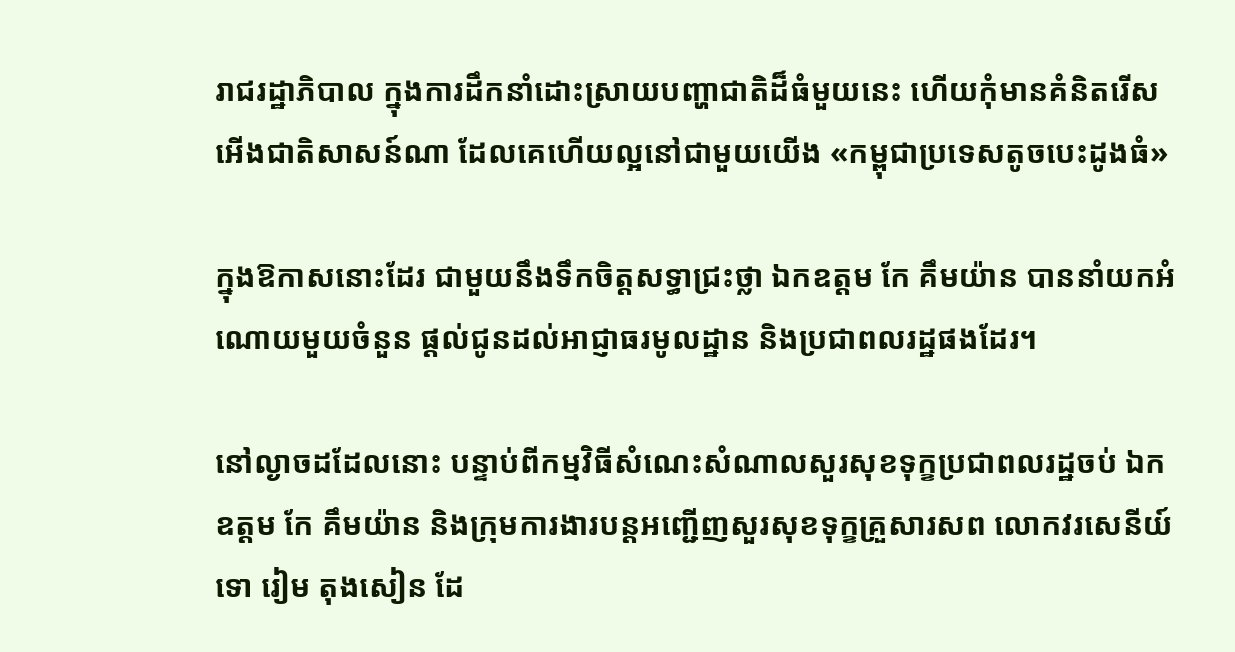រាជរដ្ឋាភិបាល ក្នុងការដឹកនាំដោះស្រាយបញ្ហាជាតិដ៏ធំមួយនេះ ហើយកុំមានគំនិតរើសអើងជាតិសាសន៍ណា ដែលគេហើយល្អនៅជាមួយយើង «កម្ពុជាប្រទេសតូចបេះដូងធំ»

ក្នុងឱកាសនោះដែរ ជាមួយនឹងទឹកចិត្តសទ្ធាជ្រះថ្លា ឯកឧត្តម កែ គឹមយ៉ាន បាននាំយកអំណោយមួយចំនួន ផ្ដល់ជូនដល់អាជ្ញាធរមូលដ្ឋាន និងប្រជាពលរដ្ឋផងដែរ។

នៅល្ងាចដដែលនោះ បន្ទាប់ពីកម្មវិធីសំណេះសំណាលសួរសុខទុក្ខប្រជាពលរដ្ឋចប់ ឯកឧត្តម កែ គឹមយ៉ាន និងក្រុមការងារបន្តអញ្ជើញសួរសុខទុក្ខគ្រួសារសព លោកវរសេនីយ៍ទោ រៀម តុងសៀន ដែ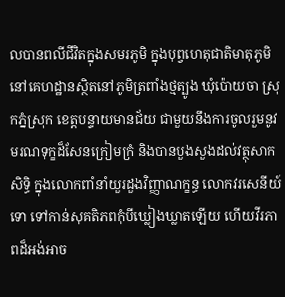លបានពលីជីវិតក្នុងសមរភូមិ ក្នុងបុព្វហេតុជាតិមាតុភូមិ នៅគេហដ្ឋានស្ថិតនៅភូមិត្រពាំងថ្មត្បូង ឃុំប៉ោយចា ស្រុកភ្នំស្រុក ខេត្តបន្ទាយមានជ័យ ជាមួយនឹងការចូលរួមនូវមរណទុក្ខដ៏សែនក្រៀមក្រំ និងបានបួងសួងដល់វត្ថុសាកសិទ្ធិ ក្នុងលោកពាំនាំយួរដួងវិញ្ញាណក្ខន្ធ លោកវរសេនីយ៍ទោ ទៅកាន់សុគតិភពកុំបីឃ្លៀងឃ្លាតឡើយ ហើយវីរភាពដ៏អង់អាច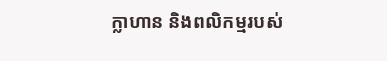ក្លាហាន និងពលិកម្មរបស់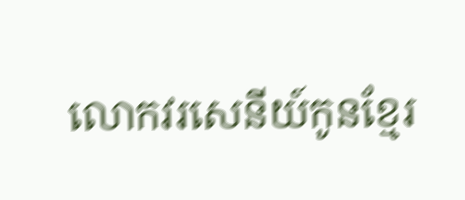លោកវរសេនីយ៍កូនខ្មែរ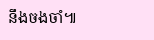នឹងចងចាំ៕